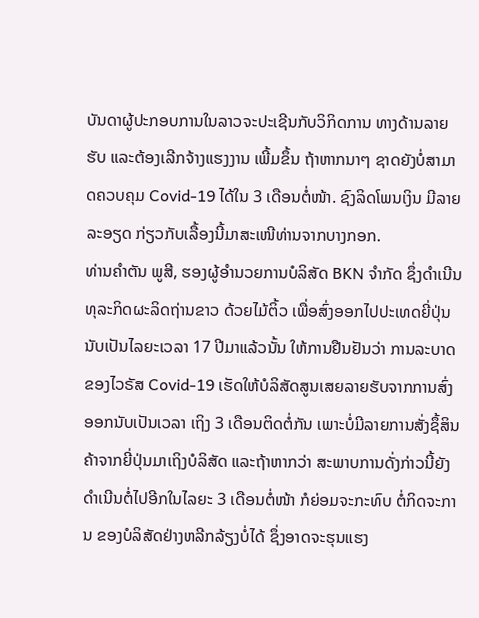ບັນດາຜູ້ປະກອບການໃນລາວຈະປະເຊີນກັບວິກິດການ ທາງດ້ານລາຍຮັບ ແລະຕ້ອງເລີກຈ້າງແຮງງານ ເພີ້ມຂຶ້ນ ຖ້າຫາກນາໆ ຊາດຍັງບໍ່ສາມາດຄວບຄຸມ Covid-19 ໄດ້ໃນ 3 ເດືອນຕໍ່ໜ້າ. ຊົງລິດໂພນເງິນ ມີລາຍລະອຽດ ກ່ຽວກັບເລື້ອງນີ້ມາສະເໜີທ່ານຈາກບາງກອກ.
ທ່ານຄໍາຕັນ ພູສີ, ຮອງຜູ້ອໍານວຍການບໍລິສັດ BKN ຈໍາກັດ ຊຶ່ງດໍາເນີນທຸລະກິດຜະລິດຖ່ານຂາວ ດ້ວຍໄມ້ຕິ້ວ ເພື່ອສົ່ງອອກໄປປະເທດຍີ່ປຸ່ນນັບເປັນໄລຍະເວລາ 17 ປີມາແລ້ວນັ້ນ ໃຫ້ການຢືນຢັນວ່າ ການລະບາດຂອງໄວຣັສ Covid-19 ເຮັດໃຫ້ບໍລິສັດສູນເສຍລາຍຮັບຈາກການສົ່ງອອກນັບເປັນເວລາ ເຖິງ 3 ເດືອນຕິດຕໍ່ກັນ ເພາະບໍ່ມີລາຍການສັ່ງຊຶ້ສິນຄ້າຈາກຍີ່ປຸ່ນມາເຖິງບໍລິສັດ ແລະຖ້າຫາກວ່າ ສະພາບການດັ່ງກ່າວນີ້ຍັງດໍາເນີນຕໍ່ໄປອີກໃນໄລຍະ 3 ເດືອນຕໍ່ໜ້າ ກໍຍ່ອມຈະກະທົບ ຕໍ່ກິດຈະການ ຂອງບໍລິສັດຢ່າງຫລີກລ້ຽງບໍ່ໄດ້ ຊຶ່ງອາດຈະຮຸນແຮງ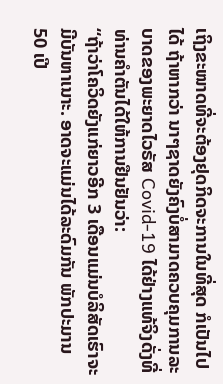ເຖິງຂະໜາດທີ່ຈະຕ້ອງຢຸດກິດຈະການໃນທີ່ສຸດ ກໍເປັນໄປໄດ້ ຖ້າຫາກວ່າ ນາໆຊາດຍັງຄົງບໍ່ສາມາດຄວບຄຸມການລະບາດຂອງພະຍາດໄວຣັສ Covid-19 ໄດ້ຢ່າງແທ້ຈິງດັ່ງທີ່ທ່ານຄໍາຕັນໄດ້ໃຫ້ການຢືນຢັນວ່າ:
“ຖ້າວ່າໂຄວິດຍັງແກ່ຍາວອີກ 3 ເດືອນແມ່ນບໍລິສັດເຮົາຈະມີບັນຫາເນາະ. ອາດຈະແມ່ນໄດ້ລະດົມກັນ ພັກປະມານ 50 ເປີ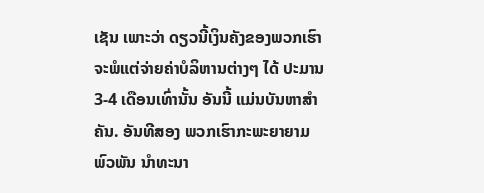ເຊັນ ເພາະວ່າ ດຽວນີ້ເງິນຄັງຂອງພວກເຮົາ ຈະພໍແຕ່ຈ່າຍຄ່າບໍລິຫານຕ່າງໆ ໄດ້ ປະມານ 3-4 ເດືອນເທົ່ານັ້ນ ອັນນີ້ ແມ່ນບັນຫາສໍາຄັນ. ອັນທີສອງ ພວກເຮົາກະພະຍາຍາມພົວພັນ ນໍາທະນາ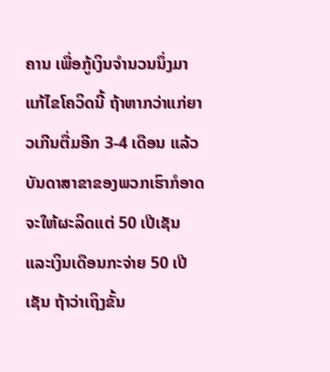ຄານ ເພື່ອກູ້ເງິນຈໍານວນນຶ່ງມາແກ້ໄຂໂຄວິດນີ້ ຖ້າຫາກວ່າແກ່ຍາວເກີນຕື່ມອີກ 3-4 ເດືອນ ແລ້ວບັນດາສາຂາຂອງພວກເຮົາກໍອາດຈະໃຫ້ຜະລິດແຕ່ 50 ເປີເຊັນ ແລະເງິນເດືອນກະຈ່າຍ 50 ເປີເຊັນ ຖ້າວ່າເຖິງຂັ້ນ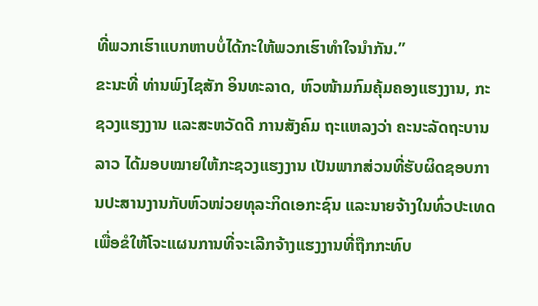ທີ່ພວກເຮົາແບກຫາບບໍ່ໄດ້ກະໃຫ້ພວກເຮົາທໍາໃຈນໍາກັນ.”
ຂະນະທີ່ ທ່ານພົງໄຊສັກ ອິນທະລາດ, ຫົວໜ້າມກົມຄຸ້ມຄອງແຮງງານ, ກະຊວງແຮງງານ ແລະສະຫວັດດີ ການສັງຄົມ ຖະແຫລງວ່າ ຄະນະລັດຖະບານລາວ ໄດ້ມອບໝາຍໃຫ້ກະຊວງແຮງງານ ເປັນພາກສ່ວນທີ່ຮັບຜິດຊອບການປະສານງານກັບຫົວໜ່ວຍທຸລະກິດເອກະຊົນ ແລະນາຍຈ້າງໃນທົ່ວປະເທດ ເພື່ອຂໍໃຫ້ໂຈະແຜນການທີ່ຈະເລີກຈ້າງແຮງງານທີ່ຖືກກະທົບ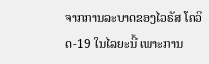ຈາກການລະບາດຂອງໄວຣັສ ໂຄວິດ-19 ໃນໄລຍະນີ້ ເພາະການ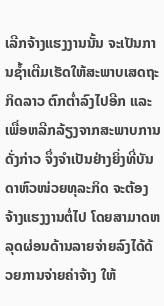ເລີກຈ້າງແຮງງານນັ້ນ ຈະເປັນການຊໍ້າເຕີມເຮັດໃຫ້ສະພາບເສດຖະກິດລາວ ຕົກຕໍ່າລົງໄປອີກ ແລະເພື່ອຫລີກລ້ຽງຈາກສະພາບການດັ່ງກ່າວ ຈຶ່ງຈໍາເປັນຢ່າງຍິ່ງທີ່ບັນດາຫົວໜ່ວຍທຸລະກິດ ຈະຕ້ອງຈ້າງແຮງງານຕໍ່ໄປ ໂດຍສາມາດຫລຸດຜ່ອນດ້ານລາຍຈ່າຍລົງໄດ້ດ້ວຍການຈ່າຍຄ່າຈ້າງ ໃຫ້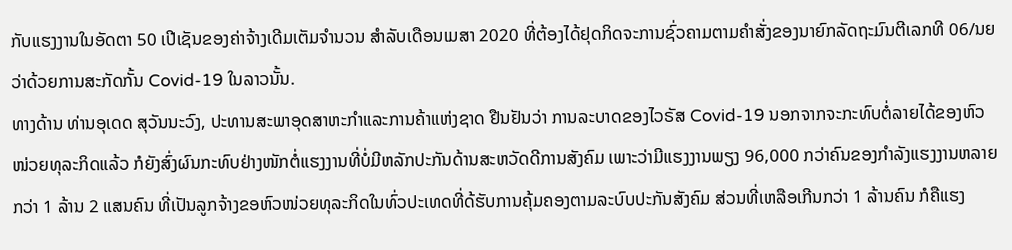ກັບແຮງງານໃນອັດຕາ 50 ເປີເຊັນຂອງຄ່າຈ້າງເດີມເຕັມຈໍານວນ ສໍາລັບເດືອນເມສາ 2020 ທີ່ຕ້ອງໄດ້ຢຸດກິດຈະການຊົ່ວຄາມຕາມຄໍາສັ່ງຂອງນາຍົກລັດຖະມົນຕີເລກທີ 06/ນຍ ວ່າດ້ວຍການສະກັດກັ້ນ Covid-19 ໃນລາວນັ້ນ.
ທາງດ້ານ ທ່ານອຸເດດ ສຸວັນນະວົງ, ປະທານສະພາອຸດສາຫະກຳແລະການຄ້າແຫ່ງຊາດ ຢືນຢັນວ່າ ການລະບາດຂອງໄວຣັສ Covid-19 ນອກຈາກຈະກະທົບຕໍ່ລາຍໄດ້ຂອງຫົວໜ່ວຍທຸລະກິດແລ້ວ ກໍຍັງສົ່ງຜົນກະທົບຢ່າງໜັກຕໍ່ແຮງງານທີ່ບໍ່ມີຫລັກປະກັນດ້ານສະຫວັດດີການສັງຄົມ ເພາະວ່າມີແຮງງານພຽງ 96,000 ກວ່າຄົນຂອງກຳລັງແຮງງານຫລາຍກວ່າ 1 ລ້ານ 2 ແສນຄົນ ທີ່ເປັນລູກຈ້າງຂອຫົວໜ່ວຍທຸລະກິດໃນທົ່ວປະເທດທີ່ດ້ຮັບການຄຸ້ມຄອງຕາມລະບົບປະກັນສັງຄົມ ສ່ວນທີ່ເຫລືອເກີນກວ່າ 1 ລ້ານຄົນ ກໍຄືແຮງ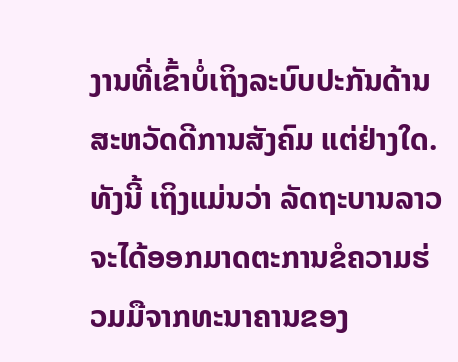ງານທີ່ເຂົ້າບໍ່ເຖິງລະບົບປະກັນດ້ານສະຫວັດດີການສັງຄົມ ແຕ່ຢ່າງໃດ.
ທັງນີ້ ເຖິງແມ່ນວ່າ ລັດຖະບານລາວຈະໄດ້ອອກມາດຕະການຂໍຄວາມຮ່ວມມືຈາກທະນາຄານຂອງ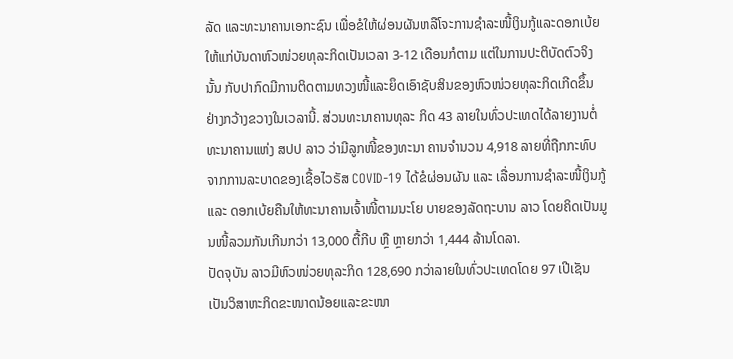ລັດ ແລະທະນາຄານເອກະຊົນ ເພື່ອຂໍໃຫ້ຜ່ອນຜັນຫລືໂຈະການຊຳລະໜີ້ເງິນກູ້ແລະດອກເບ້ຍໃຫ້ແກ່ບັນດາຫົວໜ່ວຍທຸລະກິດເປັນເວລາ 3-12 ເດືອນກໍຕາມ ແຕ່ໃນການປະຕິບັດຕົວຈິງນັ້ນ ກັບປາກົດມີການຕິດຕາມທວງໜີ້ແລະຍຶດເອົາຊັບສິນຂອງຫົວໜ່ວຍທຸລະກິດເກີດຂຶ້ນຢ່າງກວ້າງຂວາງໃນເວລານີ້. ສ່ວນທະນາຄານທຸລະ ກິດ 43 ລາຍໃນທົ່ວປະເທດໄດ້ລາຍງານຕໍ່ທະນາຄານແຫ່ງ ສປປ ລາວ ວ່າມີລູກໜີ້ຂອງທະນາ ຄານຈຳນວນ 4,918 ລາຍທີ່ຖືກກະທົບຈາກການລະບາດຂອງເຊື້ອໄວຣັສ COVID-19 ໄດ້ຂໍຜ່ອນຜັນ ແລະ ເລື່ອນການຊຳລະໜີ້ເງິນກູ້ ແລະ ດອກເບ້ຍຄືນໃຫ້ທະນາຄານເຈົ້າໜີ້ຕາມນະໂຍ ບາຍຂອງລັດຖະບານ ລາວ ໂດຍຄິດເປັນມູນໜີ້ລວມກັນເກີນກວ່າ 13,000 ຕື້ກີບ ຫຼື ຫຼາຍກວ່າ 1,444 ລ້ານໂດລາ.
ປັດຈຸບັນ ລາວມີຫົວໜ່ວຍທຸລະກິດ 128,690 ກວ່າລາຍໃນທົ່ວປະເທດໂດຍ 97 ເປີເຊັນ ເປັນວິສາຫະກິດຂະໜາດນ້ອຍແລະຂະໜາ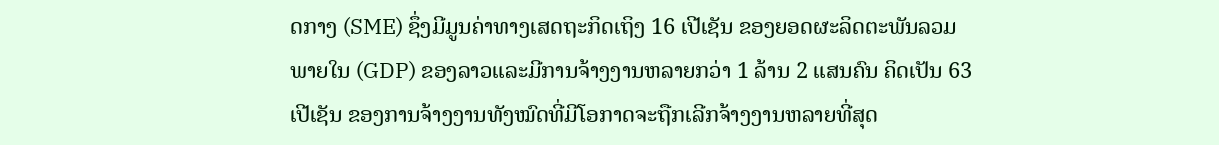ດກາງ (SME) ຊຶ່ງມີມູນຄ່າທາງເສດຖະກິດເຖິງ 16 ເປີເຊັນ ຂອງຍອດຜະລິດຕະພັນລວມພາຍໃນ (GDP) ຂອງລາວແລະມີການຈ້າງງານຫລາຍກວ່າ 1 ລ້ານ 2 ແສນຄົນ ຄິດເປັນ 63 ເປີເຊັນ ຂອງການຈ້າງງານທັງໝົດທີ່ມີໂອກາດຈະຖືກເລີກຈ້າງງານຫລາຍທີ່ສຸດ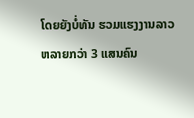ໂດຍຍັງບໍ່ທັນ ຮວມແຮງງານລາວ ຫລາຍກວ່າ 3 ແສນຄົນ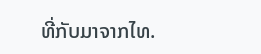ທີ່ກັບມາຈາກໄທ.